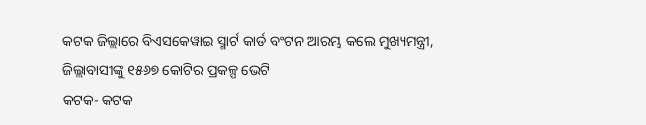କଟକ ଜିଲ୍ଲାରେ ବିଏସକେୱାଇ ସ୍ମାର୍ଟ କାର୍ଡ ବଂଟନ ଆରମ୍ଭ କଲେ ମୁଖ୍ୟମନ୍ତ୍ରୀ, ଜିଲ୍ଲାବାସୀଙ୍କୁ ୧୫୬୭ କୋଟିର ପ୍ରକଳ୍ପ ଭେଟି
କଟକ- କଟକ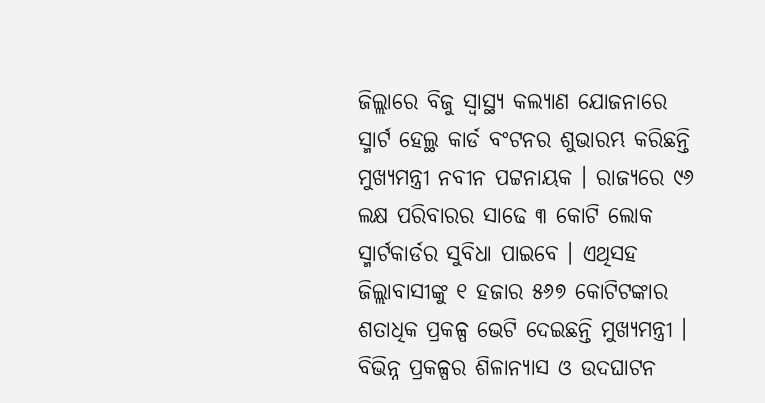ଜିଲ୍ଲାରେ ବିଜୁ ସ୍ୱାସ୍ଥ୍ୟ କଲ୍ୟାଣ ଯୋଜନାରେ ସ୍ମାର୍ଟ ହେଲ୍ଥ କାର୍ଡ ବଂଟନର ଶୁଭାରମ୍ଭ କରିଛନ୍ତି ମୁଖ୍ୟମନ୍ତ୍ରୀ ନବୀନ ପଟ୍ଟନାୟକ । ରାଜ୍ୟରେ ୯୬ ଲକ୍ଷ ପରିବାରର ସାଢେ ୩ କୋଟି ଲୋକ ସ୍ମାର୍ଟକାର୍ଡର ସୁବିଧା ପାଇବେ । ଏଥିସହ ଜିଲ୍ଲାବାସୀଙ୍କୁ ୧ ହଜାର ୫୬୭ କୋଟିଟଙ୍କାର ଶତାଧିକ ପ୍ରକଳ୍ପ ଭେଟି ଦେଇଛନ୍ତି ମୁଖ୍ୟମନ୍ତ୍ରୀ । ବିଭିନ୍ନ ପ୍ରକଳ୍ପର ଶିଳାନ୍ୟାସ ଓ ଉଦଘାଟନ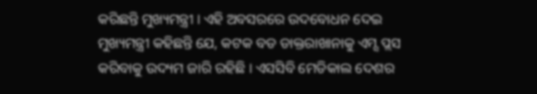କରିଛନ୍ତି ମୁଖ୍ୟମନ୍ତ୍ରୀ । ଏହି ଅବସରରେ ଉଦବୋଧନ ଦେଇ ମୁଖ୍ୟମନ୍ତ୍ରୀ କହିଛନ୍ତି ଯେ, କଟକ ବଡ ଡାକ୍ତରାଖାନାକୁ ଏମ୍ସ ପ୍ଲସ କରିବାକୁ ଉଦ୍ୟମ ଜାରି ରହିଛି । ଏସସିବି ମେଡିକାଲ ଦେଶର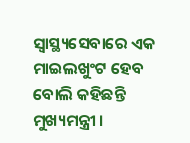ସ୍ୱାସ୍ଥ୍ୟସେବାରେ ଏକ ମାଇଲଖୁଂଟ ହେବ ବୋଲି କହିଛନ୍ତି ମୁଖ୍ୟମନ୍ତ୍ରୀ ।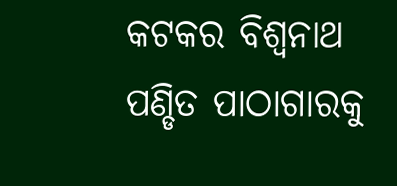କଟକର ବିଶ୍ୱନାଥ ପଣ୍ଡିତ ପାଠାଗାରକୁ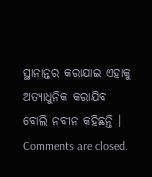ସ୍ଥାନାନ୍ତର କରାଯାଇ ଏହାକୁ ଅତ୍ୟାଧୁନିକ କରାଯିବ ବୋଲି ନବୀନ କହିଛନ୍ତି ।
Comments are closed.